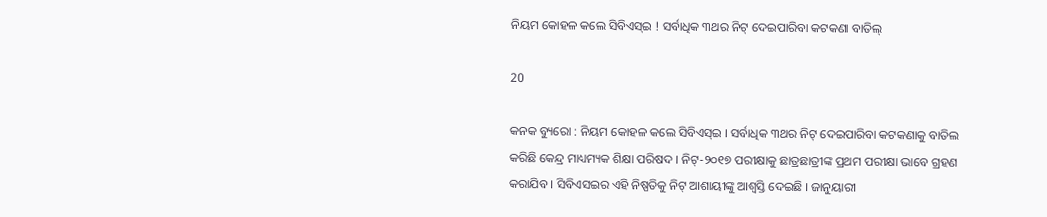ନିୟମ କୋହଳ କଲେ ସିବିଏସ୍ଇ ! ସର୍ବାଧିକ ୩ଥର ନିଟ୍ ଦେଇପାରିବା କଟକଣା ବାତିଲ୍

20

କନକ ବ୍ୟୁରୋ : ନିୟମ କୋହଳ କଲେ ସିବିଏସ୍ଇ । ସର୍ବାଧିକ ୩ଥର ନିଟ୍ ଦେଇପାରିବା କଟକଣାକୁ ବାତିଲ କରିଛି କେନ୍ଦ୍ର ମାଧ୍ୟମ୍ୟକ ଶିକ୍ଷା ପରିଷଦ । ନିଟ୍-୨୦୧୭ ପରୀକ୍ଷାକୁ ଛାତ୍ରଛାତ୍ରୀଙ୍କ ପ୍ରଥମ ପରୀକ୍ଷା ଭାବେ ଗ୍ରହଣ କରାଯିବ । ସିବିଏସଇର ଏହି ନିଷ୍ପତିକୁ ନିଟ୍ ଆଶାୟୀଙ୍କୁ ଆଶ୍ୱସ୍ତି ଦେଇଛି । ଜାନୁୟାରୀ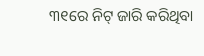୩୧ରେ ନିଟ୍ ଜାରି କରିଥିବା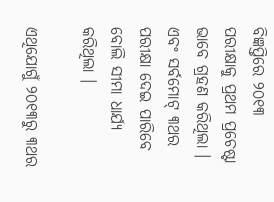ବିଜ୍ଞପ୍ତିରେ ୨୦୧୩ ପରୀକ୍ଷାକୁ ପ୍ରଥମ ପ୍ରଚେଷ୍ଟା ଭାବେ ଗ୍ରହଣ କରିଥିଲା । ଏବଂ ସର୍ବମୋଟ୍ ୩ଥର ପରୀକ୍ଷା ଦେଇ ପାରିବେ ବୋଲି ସୀମା ଧାର୍ଯ୍ୟ କରିଥିଲା ।

ଏଥିଯୋଗୁଁ ୨୦୧୩ରୁ ୩ଥର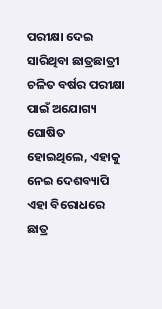ପରୀକ୍ଷା ଦେଇ ସାରିଥିବା ଛାତ୍ରଛାତ୍ରୀ ଚଳିତ ବର୍ଷର ପରୀକ୍ଷା ପାଇଁ ଅଯୋଗ୍ୟ ଘୋଷିତ ହୋଇଥିଲେ, ଏହାକୁ ନେଇ ଦେଶବ୍ୟାପି ଏହା ବିରୋଧରେ ଛାତ୍ର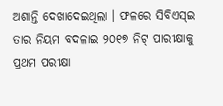ଅଶାନ୍ତି ଦେଖାଦେଇଥିଲା । ଫଳରେ ସିବିଏସ୍ଇ ତାର ନିୟମ ବଦଳାଇ ୨୦୧୭ ନିଟ୍ ପାରୀକ୍ଷାକୁ ପ୍ରଥମ ପରୀକ୍ଷା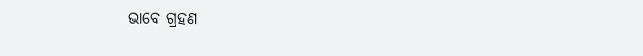ଭାବେ ଗ୍ରହଣ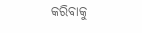କରିବାକୁ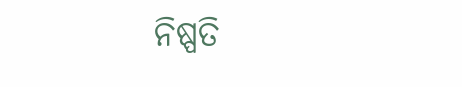ନିଷ୍ପତି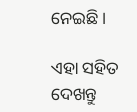ନେଇଛି ।

ଏହା ସହିତ ଦେଖନ୍ତୁ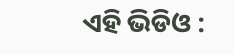ଏହି ଭିଡିଓ :